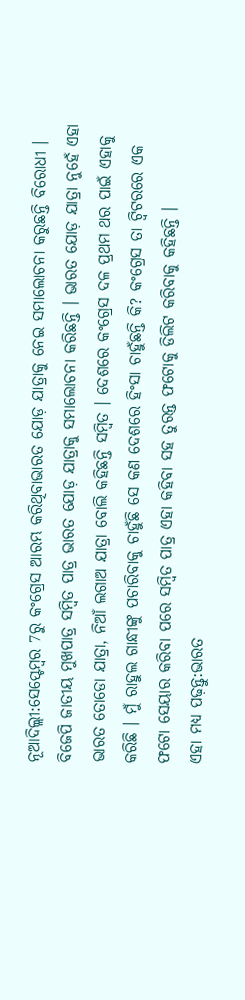ନୂଆଦିଲ୍ଲୀ:ସେପ୍ଟେମ୍ବର 7ରୁ କଂଗ୍ରେସ ଆରମ୍ଭ କରିଥିବାଭାରତ ଯୋଡ଼ ଯାତ୍ରାକୁ ନେଇ ସମାଲୋଚନା କରୁଛନ୍ତି ବିରୋଧୀ । ବିଜେପି ଜାତୀୟ ମୁଖପାତ୍ର ସମ୍ବିତ ପାତ୍ର ଭାରତ ଯୋଡ଼ ଯାତ୍ରାକୁ ସମାଲୋଚନା କରିଛନ୍ତି । ଭାରତ ଯୋଡ଼ ଯାତ୍ରା ନୁହେଁ ଏହା ଭାରତ ତୋଡୋ ଯାତ୍ରା, ନିଆଁ ଲଗାଅ ଯାତ୍ରା ବୋଲି କହିଛନ୍ତି ସମ୍ବିତ । ଦେଶରେ କଂଗ୍ରେସ ଦଳ ପ୍ରଥମ ଥର ପାଇଁ ଏହାକୁ କରିଛି । ମୁଁ ରାହୁଲ ଗାନ୍ଧୀଙ୍କୁ ପଚାରିବାକୁ ଚାହୁଁଛି ସେ କଣ ଦେଶରେ ହିଂସା ଚାହୁଁଛନ୍ତି କି? କଂଗ୍ରେସ ତା ଟ୍ବିଟରରେ ଏକ ଫଟୋ ସେୟାର କରିବା ପରେ ସମ୍ବିତ ପାତ୍ର ଏହା କହିବା ସହ ତୁରନ୍ତ ଫଟୋକୁ ଡିଲିଟ କରିବାକୁ କହିଛନ୍ତି ।
ଏହା ମଧ୍ୟ ପଢ଼ନ୍ତୁ:ଭାରତ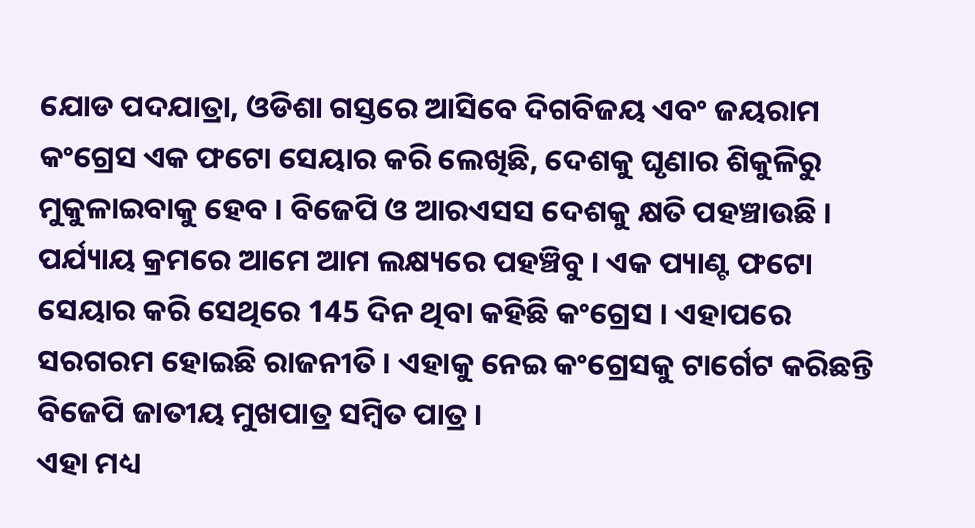ଯୋଡ ପଦଯାତ୍ରା, ଓଡିଶା ଗସ୍ତରେ ଆସିବେ ଦିଗବିଜୟ ଏବଂ ଜୟରାମ
କଂଗ୍ରେସ ଏକ ଫଟୋ ସେୟାର କରି ଲେଖିଛି, ଦେଶକୁ ଘୃଣାର ଶିକୁଳିରୁ ମୁକୁଳାଇବାକୁ ହେବ । ବିଜେପି ଓ ଆରଏସସ ଦେଶକୁ କ୍ଷତି ପହଞ୍ଚାଉଛି । ପର୍ଯ୍ୟାୟ କ୍ରମରେ ଆମେ ଆମ ଲକ୍ଷ୍ୟରେ ପହଞ୍ଚିବୁ । ଏକ ପ୍ୟାଣ୍ଟ ଫଟୋ ସେୟାର କରି ସେଥିରେ 145 ଦିନ ଥିବା କହିଛି କଂଗ୍ରେସ । ଏହାପରେ ସରଗରମ ହୋଇଛି ରାଜନୀତି । ଏହାକୁ ନେଇ କଂଗ୍ରେସକୁ ଟାର୍ଗେଟ କରିଛନ୍ତି ବିଜେପି ଜାତୀୟ ମୁଖପାତ୍ର ସମ୍ବିତ ପାତ୍ର ।
ଏହା ମଧ୍ୟ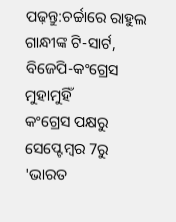ପଢ଼ନ୍ତୁ:ଚର୍ଚ୍ଚାରେ ରାହୁଲ ଗାନ୍ଧୀଙ୍କ ଟି-ସାର୍ଟ, ବିଜେପି-କଂଗ୍ରେସ ମୁହାମୁହିଁ
କଂଗ୍ରେସ ପକ୍ଷରୁ ସେପ୍ଟେମ୍ବର 7ରୁ 'ଭାରତ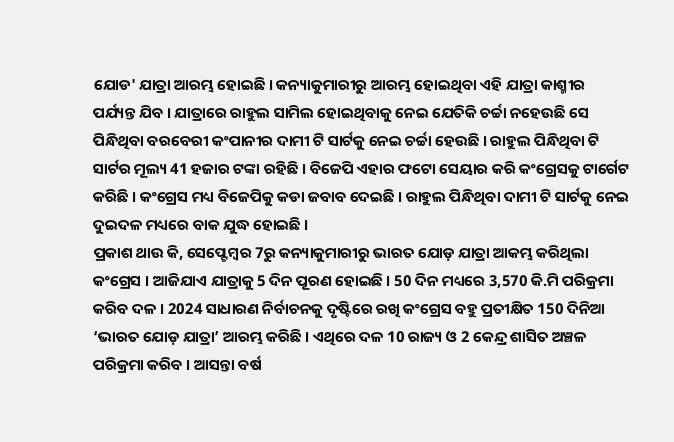ଯୋଡ' ଯାତ୍ରା ଆରମ୍ଭ ହୋଇଛି । କନ୍ୟାକୁମାରୀରୁ ଆରମ୍ଭ ହୋଇଥିବା ଏହି ଯାତ୍ରା କାଶ୍ମୀର ପର୍ଯ୍ୟନ୍ତ ଯିବ । ଯାତ୍ରାରେ ରାହୁଲ ସାମିଲ ହୋଇଥିବାକୁ ନେଇ ଯେତିକି ଚର୍ଚ୍ଚା ନହେଉଛି ସେ ପିନ୍ଧିଥିବା ବରବେରୀ କଂପାନୀର ଦାମୀ ଟି ସାର୍ଟକୁ ନେଇ ଚର୍ଚ୍ଚା ହେଉଛି । ରାହୁଲ ପିନ୍ଧିଥିବା ଟି ସାର୍ଟର ମୂଲ୍ୟ 41 ହଜାର ଟଙ୍କା ରହିଛି । ବିଜେପି ଏହାର ଫଟୋ ସେୟାର କରି କଂଗ୍ରେସକୁ ଟାର୍ଗେଟ କରିଛି । କଂଗ୍ରେସ ମଧ୍ୟ ବିଜେପିକୁ କଡା ଜବାବ ଦେଇଛି । ରାହୁଲ ପିନ୍ଧିଥିବା ଦାମୀ ଟି ସାର୍ଟକୁ ନେଇ ଦୁଇଦଳ ମଧ୍ୟରେ ବାକ ଯୁଦ୍ଧ ହୋଇଛି ।
ପ୍ରକାଶ ଥାଉ କି, ସେପ୍ଟେମ୍ବର 7ରୁ କନ୍ୟାକୁମାରୀରୁ ଭାରତ ଯୋଡ଼ ଯାତ୍ରା ଆକମ୍ଭ କରିଥିଲା କଂଗ୍ରେସ । ଆଜିଯାଏ ଯାତ୍ରାକୁ 5 ଦିନ ପୂରଣ ହୋଇଛି । 50 ଦିନ ମଧ୍ୟରେ 3,570 କି.ମି ପରିକ୍ରମା କରିବ ଦଳ । 2024 ସାଧାରଣ ନିର୍ବାଚନକୁ ଦୃଷ୍ଟିରେ ରଖି କଂଗ୍ରେସ ବହୁ ପ୍ରତୀକ୍ଷିତ 150 ଦିନିଆ ‘ଭାରତ ଯୋଡ଼ ଯାତ୍ରା’ ଆରମ୍ଭ କରିଛି । ଏଥିରେ ଦଳ 10 ରାଜ୍ୟ ଓ 2 କେନ୍ଦ୍ର ଶାସିତ ଅଞ୍ଚଳ ପରିକ୍ରମା କରିବ । ଆସନ୍ତା ବର୍ଷ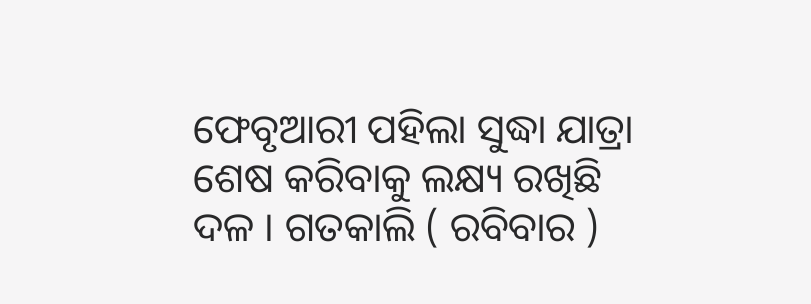ଫେବୃଆରୀ ପହିଲା ସୁଦ୍ଧା ଯାତ୍ରା ଶେଷ କରିବାକୁ ଲକ୍ଷ୍ୟ ରଖିଛି ଦଳ । ଗତକାଲି ( ରବିବାର )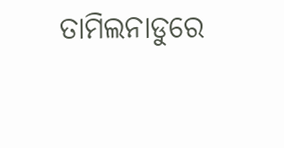ତାମିଲନାଡୁରେ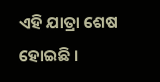ଏହି ଯାତ୍ରା ଶେଷ ହୋଇଛି ।